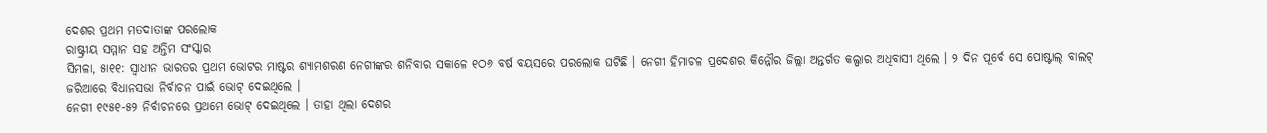ଦେଶର ପ୍ରଥମ ମତଦାତାଙ୍କ ପରଲୋକ
ରାଷ୍ଟ୍ରୀୟ ସମ୍ମାନ ସହ ଅନ୍ତିମ ସଂସ୍କାର
ସିମଳା, ୫ା୧୧: ସ୍ୱାଧୀନ ଭାରତର ପ୍ରଥମ ଭୋଟର ମାଷ୍ଟର ଶ୍ୟାମଶରଣ ନେଗୀଙ୍କର ଶନିବାର ସକାଳେ ୧ଠ୬ ବର୍ଷ ବୟସରେ ପରଲୋକ ଘଟିଛି । ନେଗୀ ହିମାଚଳ ପ୍ରଦେଶର କିନ୍ନୌର ଜିଲ୍ଲା ଅନ୍ତର୍ଗତ କଲ୍ପାର ଅଧିବାସୀ ଥିଲେ । ୨ ଦିନ ପୂର୍ବେ ସେ ପୋଷ୍ଟାଲ୍ ବାଲଟ୍ ଜରିଆରେ ବିଧାନସଭା ନିର୍ବାଚନ ପାଇଁ ଭୋଟ୍ ଦେଇଥିଲେ ।
ନେଗୀ ୧୯୫୧-୫୨ ନିର୍ବାଚନରେ ପ୍ରଥମେ ଭୋଟ୍ ଦେଇଥିଲେ । ତାହା ଥିଲା ଦେଶର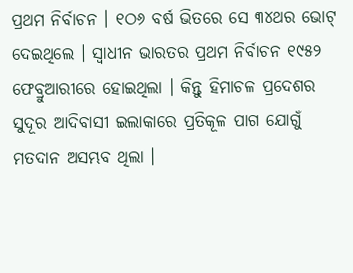ପ୍ରଥମ ନିର୍ବାଚନ । ୧ଠ୬ ବର୍ଷ ଭିତରେ ସେ ୩୪ଥର ଭୋଟ୍ ଦେଇଥିଲେ । ସ୍ୱାଧୀନ ଭାରତର ପ୍ରଥମ ନିର୍ବାଚନ ୧୯୫୨ ଫେବ୍ରୁଆରୀରେ ହୋଇଥିଲା । କିନ୍ତୁ ହିମାଚଳ ପ୍ରଦେଶର ସୁଦୂର ଆଦିବାସୀ ଇଲାକାରେ ପ୍ରତିକୂଳ ପାଗ ଯୋଗୁଁ ମତଦାନ ଅସମ୍ଭବ ଥିଲା ।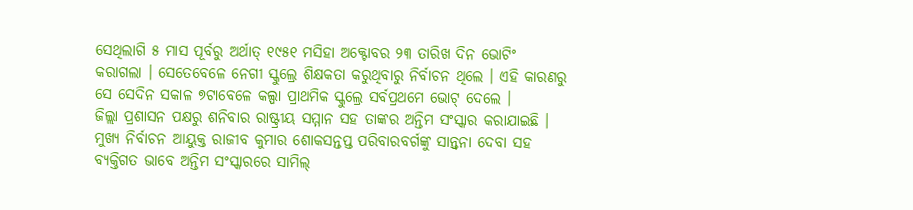ସେଥିଲାଗି ୫ ମାସ ପୂର୍ବରୁ ଅର୍ଥାତ୍ ୧୯୫୧ ମସିହା ଅକ୍ଟୋବର ୨୩ ତାରିଖ ଦିନ ଭୋଟିଂ କରାଗଲା । ସେତେବେଳେ ନେଗୀ ସ୍କୁଲ୍ରେ ଶିକ୍ଷକତା କରୁଥିବାରୁ ନିର୍ବାଚନ ଥିଲେ । ଏହି କାରଣରୁ ସେ ସେଦିନ ସକାଳ ୭ଟାବେଳେ କଲ୍ପା ପ୍ରାଥମିକ ସ୍କୁଲ୍ରେ ସର୍ବପ୍ରଥମେ ଭୋଟ୍ ଦେଲେ ।
ଜିଲ୍ଲା ପ୍ରଶାସନ ପକ୍ଷରୁ ଶନିବାର ରାଷ୍ଟ୍ରୀୟ ସମ୍ମାନ ସହ ତାଙ୍କର ଅନ୍ତିମ ସଂସ୍କାର କରାଯାଇଛି । ମୁଖ୍ୟ ନିର୍ବାଚନ ଆୟୁକ୍ତ ରାଜୀବ କୁମାର ଶୋକସନ୍ତପ୍ତ ପରିବାରବର୍ଗଙ୍କୁ ସାନ୍ତ୍ୱନା ଦେବା ସହ ବ୍ୟକ୍ତିଗତ ଭାବେ ଅନ୍ତିମ ସଂସ୍କାରରେ ସାମିଲ୍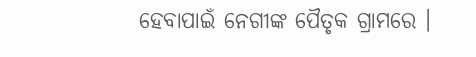ହେବାପାଇଁ ନେଗୀଙ୍କ ପୈତୃକ ଗ୍ରାମରେ ।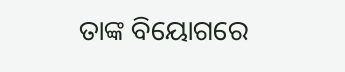ତାଙ୍କ ବିୟୋଗରେ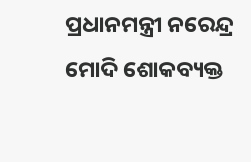ପ୍ରଧାନମନ୍ତ୍ରୀ ନରେନ୍ଦ୍ର ମୋଦି ଶୋକବ୍ୟକ୍ତ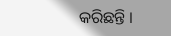କରିଛନ୍ତି ।